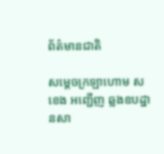ព័ត៌មានជាតិ

សម្តេចក្រឡាហោម ស ខេង អញ្ជើញ ឆ្លងឧបដ្ឋានសា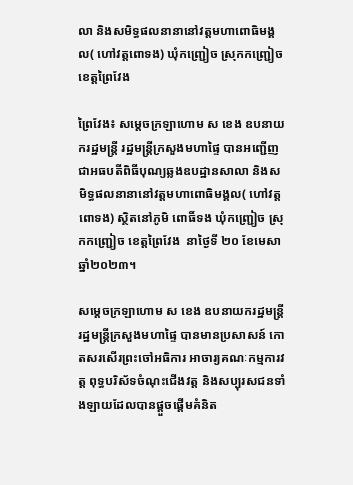លា និងសមិទ្ធផលនានានៅវត្តមហាពោធិមង្គល( ហៅវត្តពោទង) ឃុំកញ្ជ្រៀច ស្រុកកញ្ជ្រៀច ខេត្តព្រៃវែង

ព្រៃវែង៖ សម្តេចក្រឡាហោម ស ខេង ឧបនាយករដ្ឋមន្រ្តី រដ្ឋមន្រ្តីក្រសួងមហាផ្ទៃ បានអញ្ជើញជាអធបតីពិធីបុណ្យឆ្លងឧបដ្ឋានសាលា និងសមិទ្ធផលនានានៅវត្តមហាពោធិមង្គល( ហៅវត្តពោទង) ស្ថិតនៅភូមិ ពោធិ៍ទង ឃុំកញ្ជ្រៀច ស្រុកកញ្ជ្រៀច ខេត្តព្រៃវែង  នាថ្ងៃទី ២០ ខែមេសា ឆ្នាំ២០២៣។

សម្ដេចក្រឡាហោម ស ខេង ឧបនាយករដ្ឋមន្រ្តី រដ្ឋមន្រ្តីក្រសួងមហាផ្ទៃ បានមានប្រសាសន៍ កោតសរសើរព្រះចៅអធិការ អាចារ្យគណៈកម្មការវត្ត ពុទ្ធបរិស័ទចំណុះជើងវត្ត និងសប្បុរសជនទាំងឡាយដែលបានផ្ដួចផ្ដើមគំនិត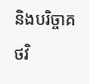និងបរិច្ចាគថវិ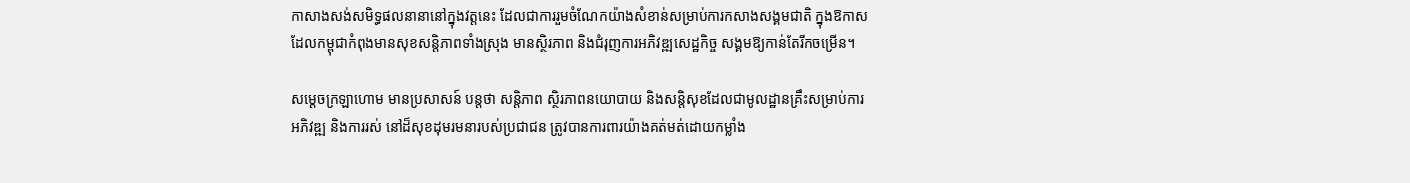កាសាងសង់សមិទ្ធផលនានានៅក្នុងវត្តនេះ ដែលជាការរួមចំណែកយ៉ាងសំខាន់សម្រាប់ការកសាងសង្គមជាតិ ក្នុងឱកាសដែលកម្ពុជាកំពុងមានសុខសន្តិភាពទាំងស្រុង មានស្ថិរភាព និងជំរុញការអភិវឌ្ឍសេដ្ឋកិច្ច សង្គមឱ្យកាន់តែរីកចម្រើន។

សម្តេចក្រឡាហោម មានប្រសាសន៍ បន្តថា សន្តិភាព ស្ថិរភាពនយោបាយ និងសន្តិសុខដែលជាមូលដ្ឋានគ្រឹះសម្រាប់ការអភិវឌ្ឍ និងការរស់ នៅដ៏សុខដុមរមនារបស់ប្រជាជន ត្រូវបានការពារយ៉ាងគត់មត់ដោយកម្លាំង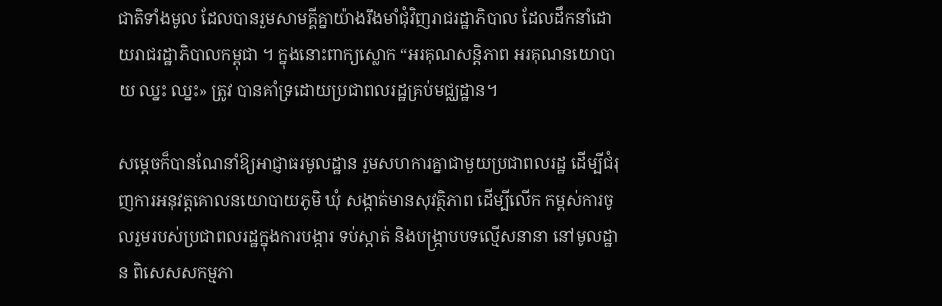ជាតិទាំងមូល ដែលបានរួមសាមគ្គីគ្នាយ៉ាងរឹងមាំជុំវិញរាជរដ្ឋាភិបាល ដែលដឹកនាំដោយរាជរដ្ឋាភិបាលកម្ពុជា ។ ក្នុងនោះពាក្យស្លោក “អរគុណសន្តិភាព អរគុណនយោបាយ ឈ្នះ ឈ្នះ» ត្រូវ បានគាំទ្រដោយប្រជាពលរដ្ឋគ្រប់មជ្ឈដ្ឋាន។

សម្ដេចក៏បានណែនាំឱ្យអាជ្ញាធរមូលដ្ឋាន រួមសហការគ្នាជាមួយប្រជាពលរដ្ឋ ដើម្បីជំរុញការអនុវត្តគោលនយោបាយភូមិ ឃុំ សង្កាត់មានសុវត្ថិភាព ដើម្បីលើក កម្ពស់ការចូលរួមរបស់ប្រជាពលរដ្ឋក្នុងការបង្ការ ទប់ស្កាត់ និងបង្ក្រាបបទល្មើសនានា នៅមូលដ្ឋាន ពិសេសសកម្មភា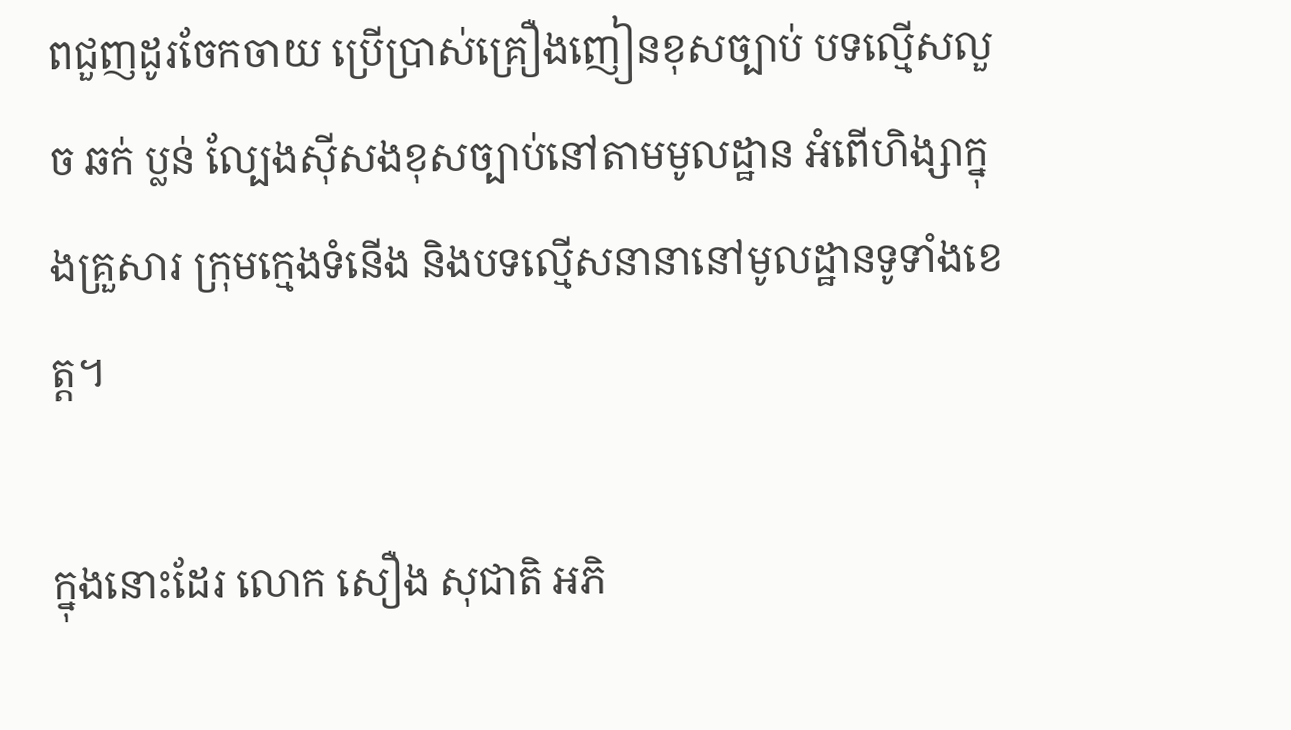ពជួញដូរចែកចាយ ប្រើប្រាស់គ្រឿងញៀនខុសច្បាប់ បទល្មើសលួច ឆក់ ប្លន់ ល្បែងស៊ីសងខុសច្បាប់នៅតាមមូលដ្ឋាន អំពើហិង្សាក្នុងគ្រួសារ ក្រុមក្មេងទំនើង និងបទល្មើសនានានៅមូលដ្ឋានទូទាំងខេត្ត។

ក្នុងនោះដែរ លោក សឿង សុជាតិ អភិ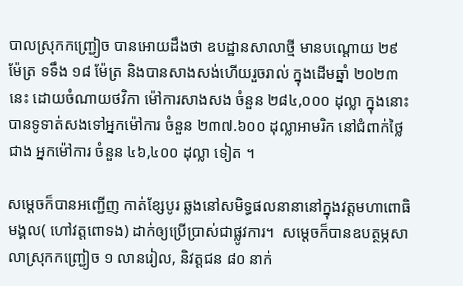បាលស្រុកកញ្ជ្រៀច បានអោយដឹងថា ឧបដ្ឋានសាលាថ្មី មានបណ្តោយ ២៩ ម៉ែត្រ ទទឹង ១៨ ម៉ែត្រ និងបានសាងសង់ហើយរួចរាល់ ក្នុងដើមឆ្នាំ ២០២៣ នេះ ដោយចំណាយថវិកា ម៉ៅការសាងសង ចំនួន ២៨៤,០០០ ដុល្លា ក្នុងនោះ បានទូទាត់សងទៅអ្នកម៉ៅការ ចំនួន ២៣៧.៦០០ ដុល្លាអាមរិក នៅជំពាក់ថ្លៃជាង អ្នកម៉ៅការ ចំនួន ៤៦,៤០០ ដុល្លា ទៀត ។

សម្ដេចក៏បានអញ្ជើញ កាត់ខ្សែបូរ ឆ្លងនៅសមិទ្ធផលនានានៅក្នុងវត្តមហាពោធិមង្គល( ហៅវត្តពោទង) ដាក់ឲ្យប្រើប្រាស់ជាផ្លូវការ។  សម្ដេចក៏បានឧបត្ថម្ភសាលាស្រុកកញ្ជ្រៀច ១ លានរៀល, និវត្តជន ៨០ នាក់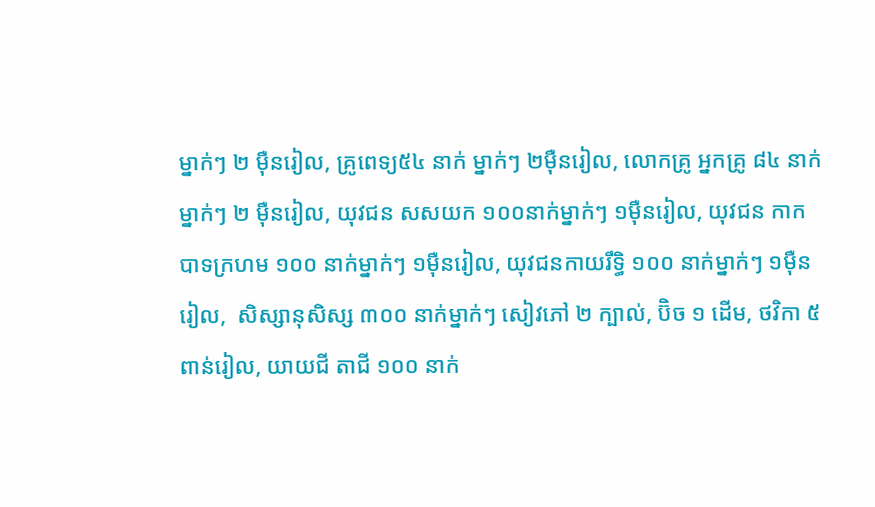ម្នាក់ៗ ២ ម៉ឺនរៀល, គ្រូពេទ្យ៥៤ នាក់ ម្នាក់ៗ ២ម៉ឺនរៀល, លោកគ្រូ អ្នកគ្រូ ៨៤ នាក់ម្នាក់ៗ ២ ម៉ឺនរៀល, យុវជន សសយក ១០០នាក់ម្នាក់ៗ ១ម៉ឺនរៀល, យុវជន កាកបាទក្រហម ១០០ នាក់ម្នាក់ៗ ១ម៉ឺនរៀល, យុវជនកាយរឹទ្ធិ ១០០ នាក់ម្នាក់ៗ ១ម៉ឺនរៀល,  សិស្សានុសិស្ស ៣០០ នាក់ម្នាក់ៗ សៀវភៅ ២ ក្បាល់, ប៊ិច ១ ដើម, ថវិកា ៥ ពាន់រៀល, យាយជី តាជី ១០០ នាក់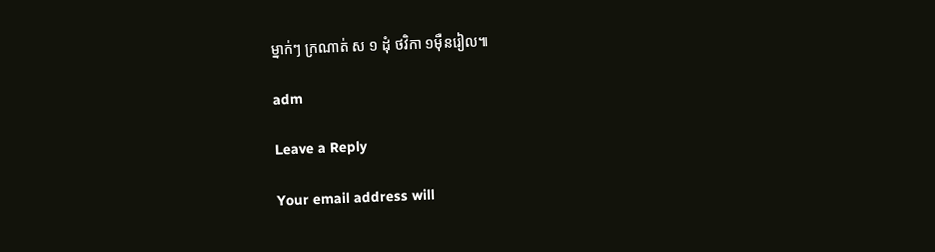ម្នាក់ៗ ក្រណាត់ ស ១ ដុំ ថវិកា ១ម៉ឺនរៀល៕

adm

Leave a Reply

Your email address will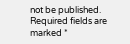not be published. Required fields are marked *